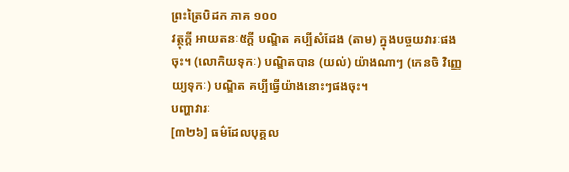ព្រះត្រៃបិដក ភាគ ១០០
វត្ថុក្តី អាយតនៈ៥ក្តី បណ្ឌិត គប្បីសំដែង (តាម) ក្នុងបច្ចយវារៈផងចុះ។ (លោកិយទុកៈ) បណ្ឌិតបាន (យល់) យ៉ាងណាៗ (កេនចិ វិញ្ញេយ្យទុកៈ) បណ្ឌិត គប្បីធ្វើយ៉ាងនោះៗផងចុះ។
បញ្ហាវារៈ
[៣២៦] ធម៌ដែលបុគ្គល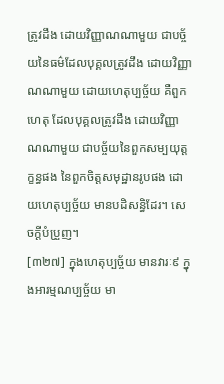ត្រូវដឹង ដោយវិញ្ញាណណាមួយ ជាបច្ច័យនៃធម៌ដែលបុគ្គលត្រូវដឹង ដោយវិញ្ញាណណាមួយ ដោយហេតុប្បច្ច័យ គឺពួកហេតុ ដែលបុគ្គលត្រូវដឹង ដោយវិញ្ញាណណាមួយ ជាបច្ច័យនៃពួកសម្បយុត្តក្ខន្ធផង នៃពួកចិត្តសមុដ្ឋានរូបផង ដោយហេតុប្បច្ច័យ មានបដិសន្ធិដែរ។ សេចក្តីបំប្រួញ។
[៣២៧] ក្នុងហេតុប្បច្ច័យ មានវារៈ៩ ក្នុងអារម្មណប្បច្ច័យ មា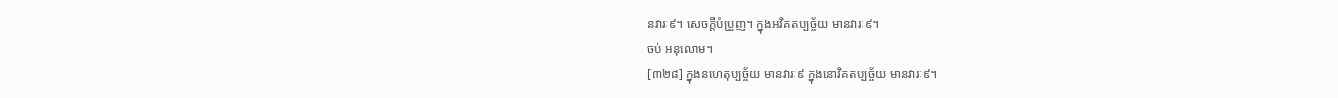នវារៈ៩។ សេចក្តីបំប្រួញ។ ក្នុងអវិគតប្បច្ច័យ មានវារៈ៩។
ចប់ អនុលោម។
[៣២៨] ក្នុងនហេតុប្បច្ច័យ មានវារៈ៩ ក្នុងនោវិគតប្បច្ច័យ មានវារៈ៩។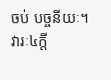ចប់ បច្ចនីយៈ។
វារៈ៤ក្តី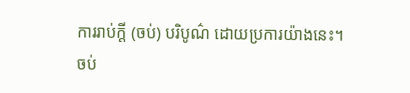ការរាប់ក្តី (ចប់) បរិបូណ៌ ដោយប្រការយ៉ាងនេះ។
ចប់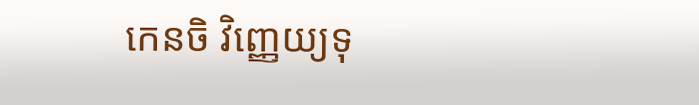កេនចិ វិញ្ញេយ្យទុ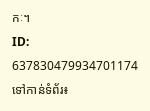កៈ។
ID: 637830479934701174
ទៅកាន់ទំព័រ៖